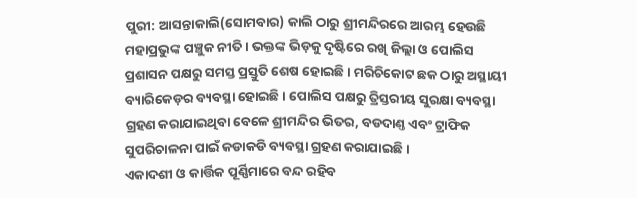ପୁରୀ: ଆସନ୍ତାକାଲି(ସୋମବାର) କାଲି ଠାରୁ ଶ୍ରୀମନ୍ଦିରରେ ଆରମ୍ଭ ହେଉଛି ମହାପ୍ରଭୁଙ୍କ ପଞ୍ଚୁକ ନୀତି । ଭକ୍ତଙ୍କ ଭିଡ଼କୁ ଦୃଷ୍ଟିରେ ରଖି ଜିଲ୍ଲା ଓ ପୋଲିସ ପ୍ରଶାସନ ପକ୍ଷରୁ ସମସ୍ତ ପ୍ରସ୍ତୁତି ଶେଷ ହୋଇଛି । ମରିଚିକୋଟ ଛକ ଠାରୁ ଅସ୍ଥାୟୀ ବ୍ୟାରିକେଡ଼ର ବ୍ୟବସ୍ଥା ହୋଇଛି । ପୋଲିସ ପକ୍ଷରୁ ତ୍ରିସ୍ତରୀୟ ସୁରକ୍ଷା ବ୍ୟବସ୍ଥା ଗ୍ରହଣ କରାଯାଇଥିବା ବେଳେ ଶ୍ରୀମନ୍ଦିର ଭିତର, ବଡଦାଣ୍ତ ଏବଂ ଟ୍ରାଫିକ ସୁପରିଚାଳନା ପାଇଁ କଡାକଡି ବ୍ୟବସ୍ଥା ଗ୍ରହଣ କରାଯାଇଛି ।
ଏକାଦଶୀ ଓ କାର୍ତ୍ତିକ ପୂର୍ଣ୍ଣିମାରେ ବନ୍ଦ ରହିବ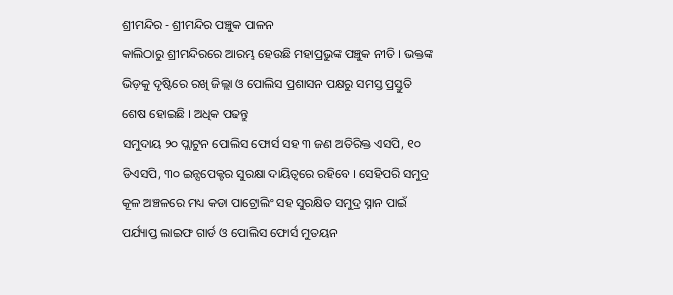ଶ୍ରୀମନ୍ଦିର - ଶ୍ରୀମନ୍ଦିର ପଞ୍ଚୁକ ପାଳନ
କାଲିଠାରୁ ଶ୍ରୀମନ୍ଦିରରେ ଆରମ୍ଭ ହେଉଛି ମହାପ୍ରଭୁଙ୍କ ପଞ୍ଚୁକ ନୀତି । ଭକ୍ତଙ୍କ ଭିଡ଼କୁ ଦୃଷ୍ଟିରେ ରଖି ଜିଲ୍ଲା ଓ ପୋଲିସ ପ୍ରଶାସନ ପକ୍ଷରୁ ସମସ୍ତ ପ୍ରସ୍ତୁତି ଶେଷ ହୋଇଛି । ଅଧିକ ପଢନ୍ତୁ
ସମୁଦାୟ ୨୦ ପ୍ଲାଟୁନ ପୋଲିସ ଫୋର୍ସ ସହ ୩ ଜଣ ଅତିରିକ୍ତ ଏସପି, ୧୦ ଡିଏସପି, ୩୦ ଇନ୍ସପେକ୍ଟର ସୁରକ୍ଷା ଦାୟିତ୍ବରେ ରହିବେ । ସେହିପରି ସମୁଦ୍ର କୂଳ ଅଞ୍ଚଳରେ ମଧ୍ୟ କଡା ପାଟ୍ରୋଲିଂ ସହ ସୁରକ୍ଷିତ ସମୁଦ୍ର ସ୍ନାନ ପାଇଁ ପର୍ଯ୍ୟାପ୍ତ ଲାଇଫ ଗାର୍ଡ ଓ ପୋଲିସ ଫୋର୍ସ ମୁତୟନ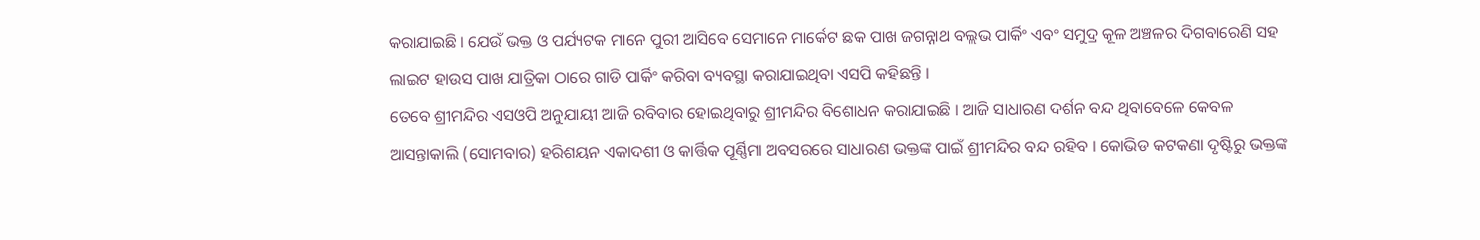କରାଯାଇଛି । ଯେଉଁ ଭକ୍ତ ଓ ପର୍ଯ୍ୟଟକ ମାନେ ପୁରୀ ଆସିବେ ସେମାନେ ମାର୍କେଟ ଛକ ପାଖ ଜଗନ୍ନାଥ ବଲ୍ଲଭ ପାର୍କିଂ ଏବଂ ସମୁଦ୍ର କୂଳ ଅଞ୍ଚଳର ଦିଗବାରେଣି ସହ ଲାଇଟ ହାଉସ ପାଖ ଯାତ୍ରିକା ଠାରେ ଗାଡି ପାର୍କିଂ କରିବା ବ୍ୟବସ୍ଥା କରାଯାଇଥିବା ଏସପି କହିଛନ୍ତି ।
ତେବେ ଶ୍ରୀମନ୍ଦିର ଏସଓପି ଅନୁଯାୟୀ ଆଜି ରବିବାର ହୋଇଥିବାରୁ ଶ୍ରୀମନ୍ଦିର ବିଶୋଧନ କରାଯାଇଛି । ଆଜି ସାଧାରଣ ଦର୍ଶନ ବନ୍ଦ ଥିବାବେଳେ କେବଳ ଆସନ୍ତାକାଲି (ସୋମବାର) ହରିଶୟନ ଏକାଦଶୀ ଓ କାର୍ତ୍ତିକ ପୂର୍ଣ୍ଣିମା ଅବସରରେ ସାଧାରଣ ଭକ୍ତଙ୍କ ପାଇଁ ଶ୍ରୀମନ୍ଦିର ବନ୍ଦ ରହିବ । କୋଭିଡ କଟକଣା ଦୃଷ୍ଟିରୁ ଭକ୍ତଙ୍କ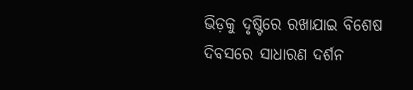ଭିଡ଼କୁ ଦୃଷ୍ଟିରେ ରଖାଯାଇ ବିଶେଷ ଦିବସରେ ସାଧାରଣ ଦର୍ଶନ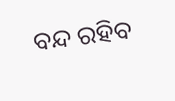ବନ୍ଦ ରହିବ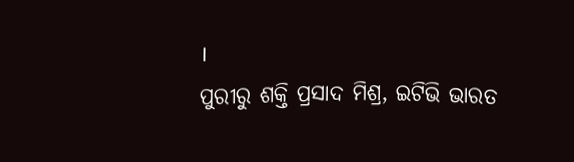।
ପୁରୀରୁ ଶକ୍ତି ପ୍ରସାଦ ମିଶ୍ର, ଇଟିଭି ଭାରତ